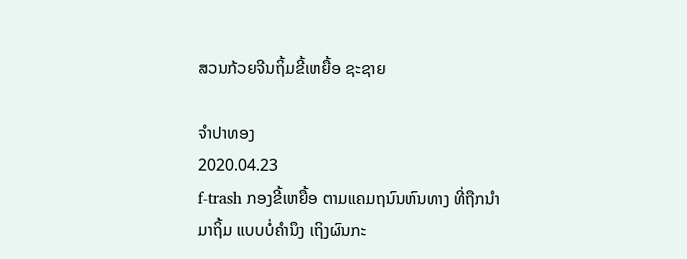ສວນກ້ວຍຈີນຖິ້ມຂີ້ເຫຍື້ອ ຊະຊາຍ

ຈໍາປາທອງ
2020.04.23
f-trash ກອງຂີ້ເຫຍື້ອ ຕາມແຄມຖນົນຫົນທາງ ທີ່ຖືກນໍາມາຖິ້ມ ແບບບໍ່ຄໍານຶງ ເຖິງຜົນກະ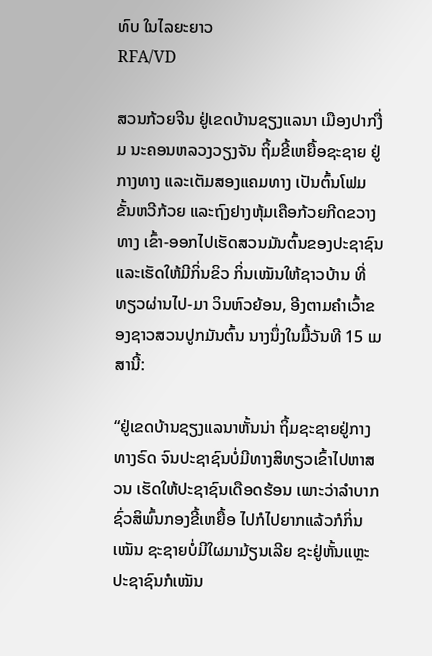ທົບ ໃນໄລຍະຍາວ
RFA/VD

ສວນກ້ວຍຈີນ ຢູ່ເຂດບ້ານຊຽງແລນາ ເມືອງປາກງື່ມ ນະຄອນຫລວງວຽງຈັນ ຖິ້ມຂີ້ເຫຍື້ອຊະຊາຍ ຢູ່ກາງທາງ ແລະເຕັມສອງແຄມທາງ ເປັນຕົ້ນໂຟມຂັ້ນຫວີກ້ວຍ ແລະຖົງຢາງຫຸ້ມເຄືອກ້ວຍກີດຂວາງທາງ ເຂົ້າ-ອອກໄປເຮັດສວນມັນຕົ້ນຂອງປະຊາຊົນ ແລະເຮັດໃຫ້ມີກິ່ນຂິວ ກິ່ນເໝັນໃຫ້ຊາວບ້ານ ທີ່ທຽວຜ່ານໄປ-ມາ ວິນຫົວຍ້ອນ, ອີງຕາມຄໍາເວົ້າຂອງຊາວສວນປູກມັນຕົ້ນ ນາງນຶ່ງໃນມື້ວັນທີ 15 ເມສານີ້:

“ຢູ່ເຂດບ້ານຊຽງແລນາຫັ້ນນ່າ ຖິ້ມຊະຊາຍຢູ່ກາງທາງຣົດ ຈົນປະຊາຊົນບໍ່ມີທາງສິທຽວເຂົ້າໄປຫາສວນ ເຮັດໃຫ້ປະຊາຊົນເດືອດຮ້ອນ ເພາະວ່າລໍາບາກຊົ່ວສິພົ້ນກອງຂີ້ເຫຍື້ອ ໄປກໍໄປຍາກແລ້ວກໍກິ່ນເໝັນ ຊະຊາຍບໍ່ມີໃຜມາມ້ຽນເລີຍ ຊະຢູ່ຫັ້ນແຫຼະ ປະຊາຊົນກໍເໝັນ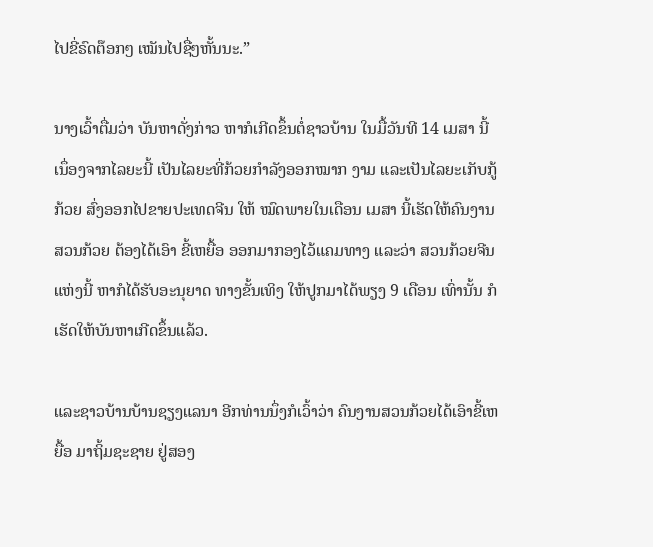ໄປຂີ່ຣົດຕ໊ອກໆ ເໝັນໄປຊື່ໆຫັ້ນນະ.”

ນາງເວົ້າຕື່ມວ່າ ບັນຫາດັ່ງກ່າວ ຫາກໍເກີດຂຶ້ນຕໍ່ຊາວບ້ານ ໃນມື້ວັນທີ 14 ເມສາ ນີ້ເນຶ່ອງຈາກໄລຍະນີ້ ເປັນໄລຍະທີ່ກ້ວຍກໍາລັງອອກໝາກ ງາມ ແລະເປັນໄລຍະເກັບກູ້ກ້ວຍ ສົ່ງອອກໄປຂາຍປະເທດຈີນ ໃຫ້ ໝົດພາຍໃນເດືອນ ເມສາ ນີ້ເຮັດໃຫ້ຄົນງານສວນກ້ວຍ ຕ້ອງໄດ້ເອົາ ຂີ້ເຫຍື້ອ ອອກມາກອງໄວ້ແຄມທາງ ແລະວ່າ ສວນກ້ວຍຈີນແຫ່ງນີ້ ຫາກໍໄດ້ຮັບອະນຸຍາດ ທາງຂັ້ນເທິງ ໃຫ້ປູກມາໄດ້ພຽງ 9 ເດືອນ ເທົ່ານັ້ນ ກໍເຮັດໃຫ້ບັນຫາເກີດຂຶ້ນແລ້ວ.

ແລະຊາວບ້ານບ້ານຊຽງແລນາ ອີກທ່ານນຶ່ງກໍເວົ້າວ່າ ຄົນງານສວນກ້ວຍໄດ້ເອົາຂີ້ເຫຍື້ອ ມາຖິ້ມຊະຊາຍ ຢູ່ສອງ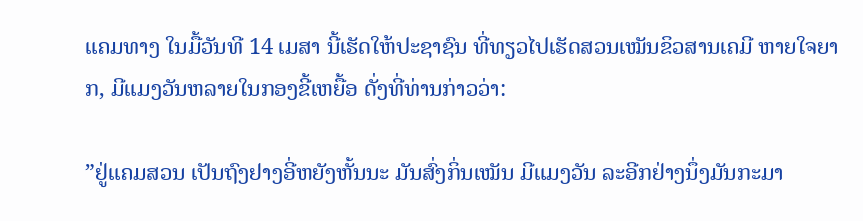ແຄມທາງ ໃນມື້ວັນທີ 14 ເມສາ ນີ້ເຮັດໃຫ້ປະຊາຊົນ ທີ່ທຽວໄປເຮັດສວນເໝັນຂິວສານເຄມີ ຫາຍໃຈຍາກ, ມີແມງວັນຫລາຍໃນກອງຂີ້ເຫຍື້ອ ດັ່ງທີ່ທ່ານກ່າວວ່າ:

”ຢູ່ແຄມສວນ ເປັນຖົງຢາງອີ່ຫຍັງຫັ້ນນະ ມັນສົ່ງກິ່ນເໝັນ ມີແມງວັນ ລະອີກຢ່າງນຶ່ງມັນກະມາ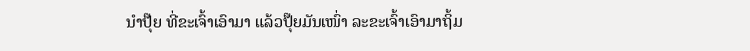ນໍາປຸ໊ຍ ທີ່ຂະເຈົ້າເອົາມາ ແລ້ວປຸ໊ຍມັນເໜົ່າ ລະຂະເຈົ້າເອົາມາຖິ້ມ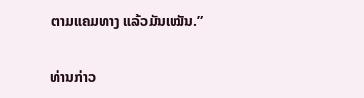ຕາມແຄມທາງ ແລ້ວມັນເໝັນ.”

ທ່ານກ່າວ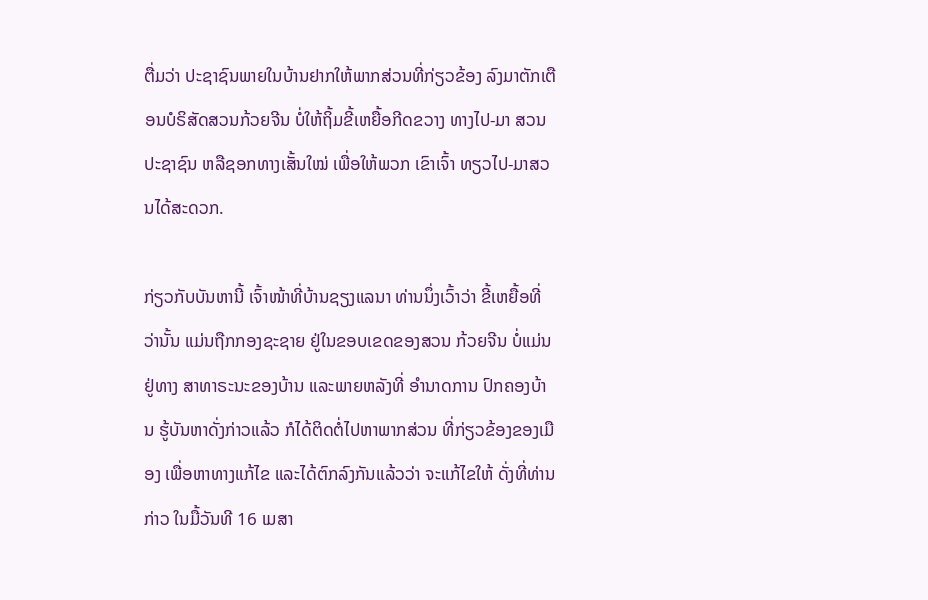ຕື່ມວ່າ ປະຊາຊົນພາຍໃນບ້ານຢາກໃຫ້ພາກສ່ວນທີ່ກ່ຽວຂ້ອງ ລົງມາຕັກເຕືອນບໍຣິສັດສວນກ້ວຍຈີນ ບໍ່ໃຫ້ຖິ້ມຂີ້ເຫຍື້ອກີດຂວາງ ທາງໄປ-ມາ ສວນປະຊາຊົນ ຫລືຊອກທາງເສັ້ນໃໝ່ ເພື່ອໃຫ້ພວກ ເຂົາເຈົ້າ ທຽວໄປ-ມາສວນໄດ້ສະດວກ.

ກ່ຽວກັບບັນຫານີ້ ເຈົ້າໜ້າທີ່ບ້ານຊຽງແລນາ ທ່ານນຶ່ງເວົ້າວ່າ ຂີ້ເຫຍື້ອທີ່ວ່ານັ້ນ ແມ່ນຖືກກອງຊະຊາຍ ຢູ່ໃນຂອບເຂດຂອງສວນ ກ້ວຍຈີນ ບໍ່ແມ່ນຢູ່ທາງ ສາທາຣະນະຂອງບ້ານ ແລະພາຍຫລັງທີ່ ອໍານາດການ ປົກຄອງບ້ານ ຮູ້ບັນຫາດັ່ງກ່າວແລ້ວ ກໍໄດ້ຕິດຕໍ່ໄປຫາພາກສ່ວນ ທີ່ກ່ຽວຂ້ອງຂອງເມືອງ ເພື່ອຫາທາງແກ້ໄຂ ແລະໄດ້ຕົກລົງກັນແລ້ວວ່າ ຈະແກ້ໄຂໃຫ້ ດັ່ງທີ່ທ່ານກ່າວ ໃນມື້ວັນທີ 16 ເມສາ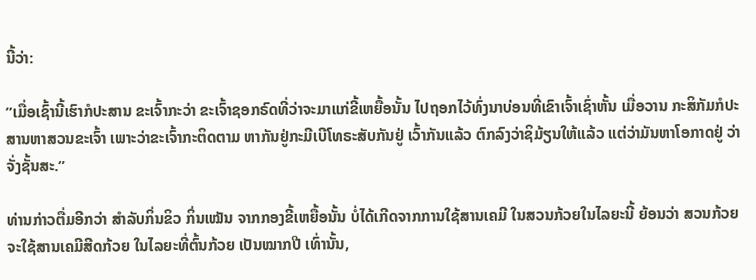ນີ້ວ່າ:

”ເມື່ອເຊົ້ານີ້ເຮົາກໍປະສານ ຂະເຈົ້າກະວ່າ ຂະເຈົ້າຊອກຣົດທີ່ວ່າຈະມາແກ່ຂີ້ເຫຍື້ອນັ້ນ ໄປຖອກໄວ້ທົ່ງນາບ່ອນທີ່ເຂົາເຈົ້າເຊົ່າຫັ້ນ ເມື່ອວານ ກະສິກັມກໍປະສານຫາສວນຂະເຈົ້າ ເພາະວ່າຂະເຈົ້າກະຕິດຕາມ ຫາກັນຢູ່ກະມີເບີໂທຣະສັບກັນຢູ່ ເວົ້າກັນແລ້ວ ຕົກລົງວ່າຊິມ້ຽນໃຫ້ແລ້ວ ແຕ່ວ່າມັນຫາໂອກາດຢູ່ ວ່າຈັ່ງຊັ້ນສະ.”

ທ່ານກ່າວຕື່ມອີກວ່າ ສໍາລັບກິ່ນຂິວ ກິ່ນເໝັນ ຈາກກອງຂີ້ເຫຍື້ອນັ້ນ ບໍ່ໄດ້ເກີດຈາກການໃຊ້ສານເຄມີ ໃນສວນກ້ວຍໃນໄລຍະນີ້ ຍ້ອນວ່າ ສວນກ້ວຍ ຈະໃຊ້ສານເຄມີສີດກ້ວຍ ໃນໄລຍະທີ່ຕົ້ນກ້ວຍ ເປັນໝາກປີ ເທົ່ານັ້ນ,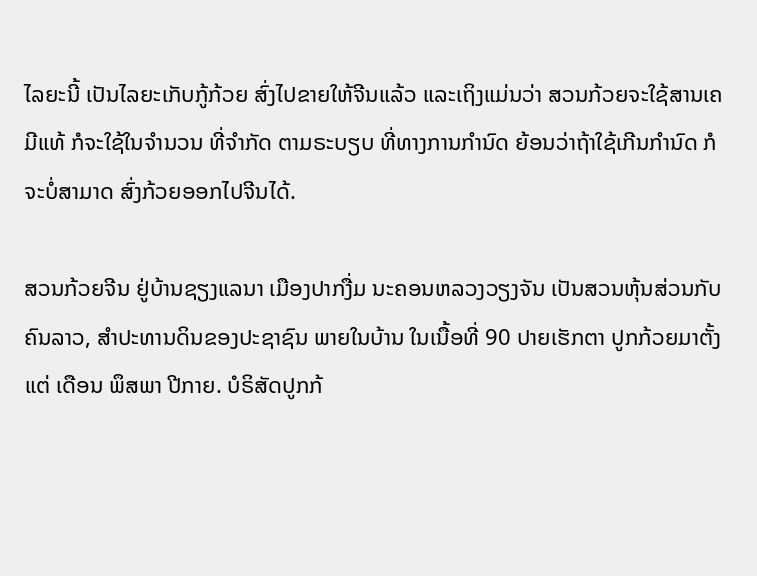ໄລຍະນີ້ ເປັນໄລຍະເກັບກູ້ກ້ວຍ ສົ່ງໄປຂາຍໃຫ້ຈີນແລ້ວ ແລະເຖິງແມ່ນວ່າ ສວນກ້ວຍຈະໃຊ້ສານເຄມີແທ້ ກໍຈະໃຊ້ໃນຈໍານວນ ທີ່ຈໍາກັດ ຕາມຣະບຽບ ທີ່ທາງການກໍານົດ ຍ້ອນວ່າຖ້າໃຊ້ເກີນກໍານົດ ກໍຈະບໍ່ສາມາດ ສົ່ງກ້ວຍອອກໄປຈີນໄດ້.

ສວນກ້ວຍຈີນ ຢູ່ບ້ານຊຽງແລນາ ເມືອງປາກງື່ມ ນະຄອນຫລວງວຽງຈັນ ເປັນສວນຫຸ້ນສ່ວນກັບຄົນລາວ, ສໍາປະທານດິນຂອງປະຊາຊົນ ພາຍໃນບ້ານ ໃນເນື້ອທີ່ 90 ປາຍເຮັກຕາ ປູກກ້ວຍມາຕັ້ງແຕ່ ເດືອນ ພຶສພາ ປີກາຍ. ບໍຣິສັດປູກກ້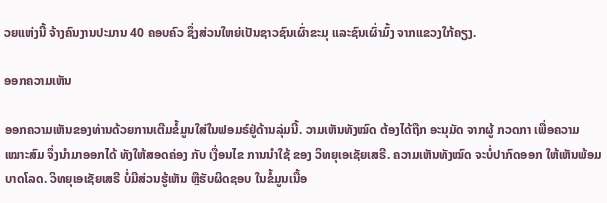ວຍແຫ່ງນີ້ ຈ້າງຄົນງານປະມານ 40 ຄອບຄົວ ຊຶ່ງສ່ວນໃຫຍ່ເປັນຊາວຊົນເຜົ່າຂະມຸ ແລະຊົນເຜົ່າມົ້ງ ຈາກແຂວງໃກ້ຄຽງ.

ອອກຄວາມເຫັນ

ອອກຄວາມເຫັນຂອງທ່ານດ້ວຍການເຕີມຂໍ້ມູນໃສ່ໃນຟອມຣ໌ຢູ່ດ້ານລຸ່ມນີ້. ວາມເຫັນທັງໝົດ ຕ້ອງໄດ້ຖືກ ອະນຸມັດ ຈາກຜູ້ ກວດກາ ເພື່ອຄວາມເໝາະສົມ ຈຶ່ງນໍາມາອອກໄດ້ ທັງໃຫ້ສອດຄ່ອງ ກັບ ເງື່ອນໄຂ ການນຳໃຊ້ ຂອງ ວິທຍຸເອເຊັຍເສຣີ. ຄວາມເຫັນທັງໝົດ ຈະບໍ່ປາກົດອອກ ໃຫ້ເຫັນພ້ອມບາດໂລດ. ວິທຍຸເອເຊັຍເສຣີ ບໍ່ມີສ່ວນຮູ້ເຫັນ ຫຼືຮັບຜິດຊອບ ໃນຂໍ້ມູນເນື້ອ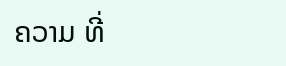ຄວາມ ທີ່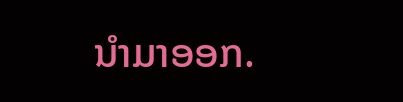ນໍາມາອອກ.